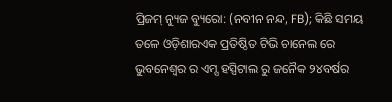ପ୍ରିଜମ୍ ନ୍ୟୁଜ ବ୍ୟୁରୋ: (ନବୀନ ନନ୍ଦ, FB); କିଛି ସମୟ ତଳେ ଓଡ଼ିଶାରଏକ ପ୍ରତିଷ୍ଠିତ ଟିଭି ଚାନେଲ ରେ ଭୁବନେଶ୍ୱର ର ଏମ୍ସ ହସ୍ପିଟାଲ ରୁ ଜନୈକ ୨୪ବର୍ଷର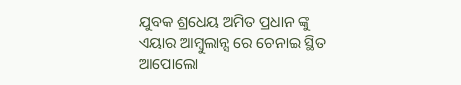ଯୁବକ ଶ୍ରଧେୟ ଅମିତ ପ୍ରଧାନ ଙ୍କୁ ଏୟାର ଆମ୍ବୁଲାନ୍ସ ରେ ଚେନାଇ ସ୍ଥିତ ଆପୋଲୋ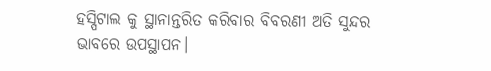ହସ୍ପିଟାଲ କୁ ସ୍ଥାନାନ୍ତରିତ କରିବାର ବିବରଣୀ ଅତି ସୁନ୍ଦର ଭାବରେ ଉପସ୍ଥାପନ।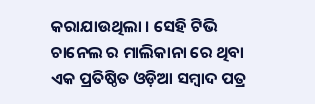କରାଯାଉଥିଲା । ସେହି ଟିଭି ଚାନେଲ ର ମାଲିକାନା ରେ ଥିବା ଏକ ପ୍ରତିଷ୍ଠିତ ଓଡ଼ିଆ ସମ୍ବାଦ ପତ୍ର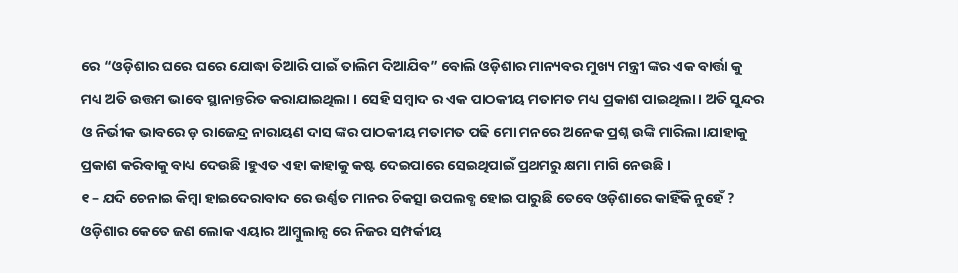ରେ “ଓଡ଼ିଶାର ଘରେ ଘରେ ଯୋଦ୍ଧା ତିଆରି ପାଇଁ ତାଲିମ ଦିଆଯିବ” ବୋଲି ଓଡ଼ିଶାର ମାନ୍ୟବର ମୁଖ୍ୟ ମନ୍ତ୍ରୀ ଙ୍କର ଏକ ବାର୍ତ୍ତା କୁ ମଧ୍ୟ ଅତି ଉତ୍ତମ ଭାବେ ସ୍ଥାନାନ୍ତରିତ କରାଯାଇଥିଲା । ସେହି ସମ୍ବାଦ ର ଏକ ପାଠକୀୟ ମତାମତ ମଧ୍ୟ ପ୍ରକାଶ ପାଇଥିଲା। ଅତି ସୁନ୍ଦର ଓ ନିର୍ଭୀକ ଭାବରେ ଡ଼ ରାଜେନ୍ଦ୍ର ନାରାୟଣ ଦାସ ଙ୍କର ପାଠକୀୟ ମତାମତ ପଢି ମୋ ମନରେ ଅନେକ ପ୍ରଶ୍ନ ଉଙ୍କି ମାରିଲା।ଯାହାକୁ ପ୍ରକାଶ କରିବାକୁ ବାଧ୍ୟ ଦେଉଛି ।ହୁଏତ ଏହା କାହାକୁ କଷ୍ଟ ଦେଇପାରେ ସେଇଥିପାଇଁ ପ୍ରଥମରୁ କ୍ଷମା ମାଗି ନେଉଛି ।
୧ – ଯଦି ଚେନାଇ କିମ୍ବା ହାଇଦେରାବାଦ ରେ ଉର୍ଣ୍ଣତ ମାନର ଚିକତ୍ସା ଉପଲବ୍ଧ ହୋଇ ପାରୁଛି ତେବେ ଓଡ଼ିଶାରେ କାହିଁକି ନୁହେଁ ? ଓଡ଼ିଶାର କେତେ ଜଣ ଲୋକ ଏୟାର ଆମ୍ବୁଲାନ୍ସ ରେ ନିଜର ସମ୍ପର୍କୀୟ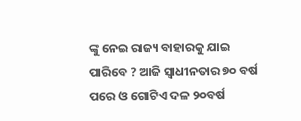ଙ୍କୁ ନେଇ ରାଜ୍ୟ ବାହାରକୁ ଯାଇ ପାରିବେ ? ଆଜି ସ୍ୱାଧୀନତାର ୭୦ ବର୍ଷ ପରେ ଓ ଗୋଟିଏ ଦଳ ୨୦ବର୍ଷ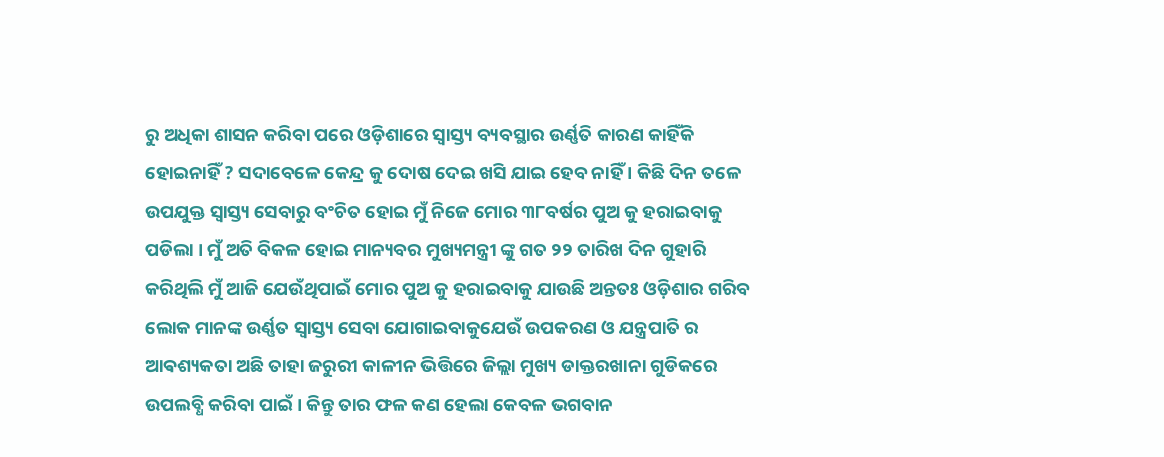ରୁ ଅଧିକା ଶାସନ କରିବା ପରେ ଓଡ଼ିଶାରେ ସ୍ବାସ୍ତ୍ୟ ବ୍ୟବସ୍ଥାର ଉର୍ଣ୍ଣତି କାରଣ କାହିଁକି ହୋଇନାହିଁ ? ସଦାବେଳେ କେନ୍ଦ୍ର କୁ ଦୋଷ ଦେଇ ଖସି ଯାଇ ହେବ ନାହିଁ । କିଛି ଦିନ ତଳେ ଉପଯୁକ୍ତ ସ୍ବାସ୍ତ୍ୟ ସେବାରୁ ବଂଚିତ ହୋଇ ମୁଁ ନିଜେ ମୋର ୩୮ବର୍ଷର ପୁଅ କୁ ହରାଇବାକୁ ପଡିଲା । ମୁଁ ଅତି ବିକଳ ହୋଇ ମାନ୍ୟବର ମୁଖ୍ୟମନ୍ତ୍ରୀ ଙ୍କୁ ଗତ ୨୨ ତାରିଖ ଦିନ ଗୁହାରି କରିଥିଲି ମୁଁ ଆଜି ଯେଉଁଥିପାଇଁ ମୋର ପୁଅ କୁ ହରାଇବାକୁ ଯାଉଛି ଅନ୍ତତଃ ଓଡ଼ିଶାର ଗରିବ ଲୋକ ମାନଙ୍କ ଉର୍ଣ୍ଣତ ସ୍ବାସ୍ତ୍ୟ ସେବା ଯୋଗାଇବାକୁଯେଉଁ ଉପକରଣ ଓ ଯନ୍ତ୍ରପାତି ର ଆଵଶ୍ୟକତା ଅଛି ତାହା ଜରୁରୀ କାଳୀନ ଭିତ୍ତିରେ ଜିଲ୍ଲା ମୁଖ୍ୟ ଡାକ୍ତରଖାନା ଗୁଡିକରେ ଉପଲବ୍ଧି କରିବା ପାଇଁ । କିନ୍ତୁ ତାର ଫଳ କଣ ହେଲା କେବଳ ଭଗବାନ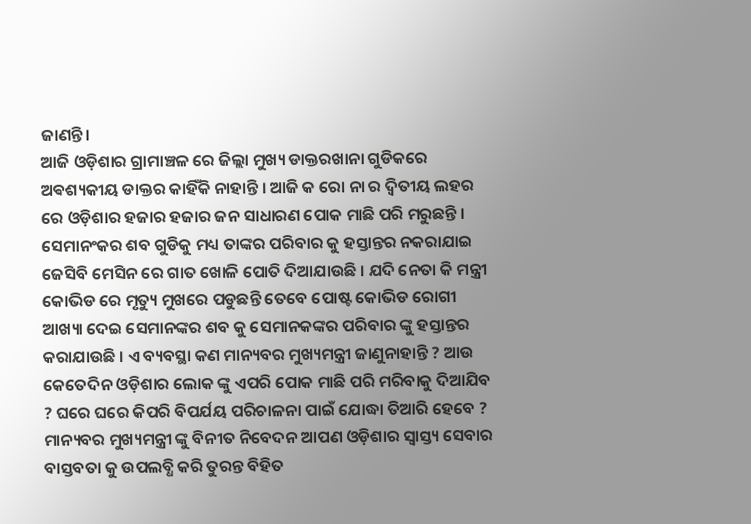ଜାଣନ୍ତି।
ଆଜି ଓଡ଼ିଶାର ଗ୍ରାମାଞ୍ଚଳ ରେ ଜିଲ୍ଲା ମୁଖ୍ୟ ଡାକ୍ତରଖାନା ଗୁଡିକରେ ଅଵଶ୍ୟକୀୟ ଡାକ୍ତର କାହିଁକି ନାହାନ୍ତି । ଆଜି କ ରୋ ନା ର ଦ୍ଵିତୀୟ ଲହର ରେ ଓଡ଼ିଶାର ହଜାର ହଜାର ଜନ ସାଧାରଣ ପୋକ ମାଛି ପରି ମରୁଛନ୍ତି । ସେମାନଂକର ଶବ ଗୁଡିକୁ ମଧ୍ୟ ତାଙ୍କର ପରିବାର କୁ ହସ୍ତାନ୍ତର ନକରାଯାଇ ଜେସିବି ମେସିନ ରେ ଗାତ ଖୋଳି ପୋତି ଦିଆଯାଉଛି । ଯଦି ନେତା କି ମନ୍ତ୍ରୀ କୋଭିଡ ରେ ମୃତ୍ୟୁ ମୁଖରେ ପଡୁଛନ୍ତି ତେବେ ପୋଷ୍ଟ କୋଭିଡ ରୋଗୀ ଆଖ୍ୟା ଦେଇ ସେମାନଙ୍କର ଶବ କୁ ସେମାନକଙ୍କର ପରିବାର ଙ୍କୁ ହସ୍ତାନ୍ତର କରାଯାଉଛି । ଏ ବ୍ୟବସ୍ଥା କଣ ମାନ୍ୟବର ମୁଖ୍ୟମନ୍ତ୍ରୀ ଜାଣୁନାହାନ୍ତି ? ଆଉ କେତେଦିନ ଓଡ଼ିଶାର ଲୋକ ଙ୍କୁ ଏପରି ପୋକ ମାଛି ପରି ମରିବାକୁ ଦିଆଯିବ ? ଘରେ ଘରେ କିପରି ବିପର୍ଯୟ ପରିଚାଳନା ପାଇଁ ଯୋଦ୍ଧା ତିଆରି ହେବେ ?
ମାନ୍ୟବର ମୁଖ୍ୟମନ୍ତ୍ରୀ ଙ୍କୁ ବିନୀତ ନିବେଦନ ଆପଣ ଓଡ଼ିଶାର ସ୍ବାସ୍ତ୍ୟ ସେବାର ବାସ୍ତବତା କୁ ଉପଲବ୍ଧି କରି ତୁରନ୍ତ ବିହିତ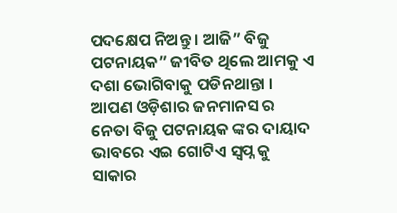ପଦକ୍ଷେପ ନିଅନ୍ତୁ । ଆଜି” ବିଜୁ ପଟନାୟକ” ଜୀବିତ ଥିଲେ ଆମକୁ ଏ ଦଶା ଭୋଗିବାକୁ ପଡିନଥାନ୍ତା । ଆପଣ ଓଡ଼ିଶାର ଜନମାନସ ର ନେତା ବିଜୁ ପଟନାୟକ ଙ୍କର ଦାୟାଦ ଭାବରେ ଏଇ ଗୋଟିଏ ସ୍ୱପ୍ନ କୁ ସାକାର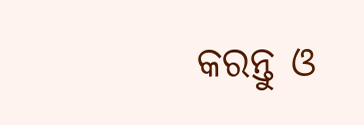କରନ୍ତୁ ଓ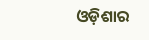ଓଡ଼ିଶାର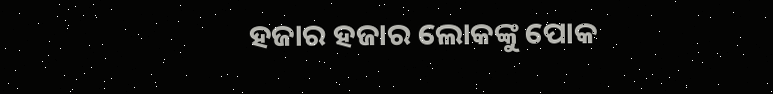ହଜାର ହଜାର ଲୋକଙ୍କୁ ପୋକ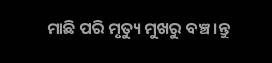ମାଛି ପରି ମୃତ୍ୟୁ ମୁଖରୁ ବଞ୍ଚ।ନ୍ତୁ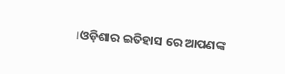।ଓଡ଼ିଶାର ଇତିହାସ ରେ ଆପଣଙ୍କ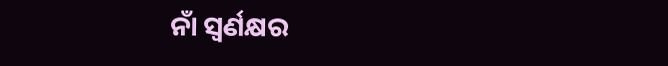ନାଁ ସ୍ଵର୍ଣକ୍ଷର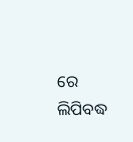ରେ ଲିପିବଦ୍ଧ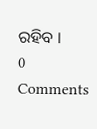ରହିବ ।
0 Comments